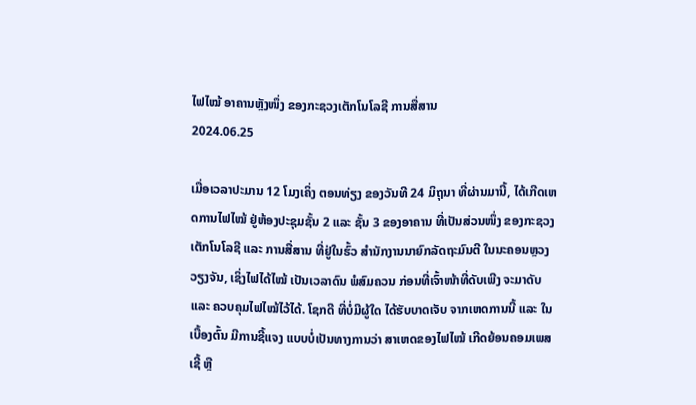ໄຟໄໝ້ ອາຄານຫຼັງໜຶ່ງ ຂອງກະຊວງເຕັກໂນໂລຊີ ການສື່ສານ
2024.06.25

ເມື່ອເວລາປະມານ 12 ໂມງເຄິ່ງ ຕອນທ່ຽງ ຂອງວັນທີ 24 ມິຖຸນາ ທີ່ຜ່ານມານີ້, ໄດ້ເກີດເຫດການໄຟໄໝ້ ຢູ່ຫ້ອງປະຊຸມຊັ້ນ 2 ແລະ ຊັ້ນ 3 ຂອງອາຄານ ທີ່ເປັນສ່ວນໜຶ່ງ ຂອງກະຊວງເຕັກໂນໂລຊີ ແລະ ການສື່ສານ ທີ່ຢູ່ໃນຮົ້ວ ສຳນັກງານນາຍົກລັດຖະມົນຕີ ໃນນະຄອນຫຼວງວຽງຈັນ, ເຊິ່ງໄຟໄດ້ໄໝ້ ເປັນເວລາດົນ ພໍສົມຄວນ ກ່ອນທີ່ເຈົ້າໜ້າທີ່ດັບເພີງ ຈະມາດັບ ແລະ ຄວບຄຸມໄຟໄໝ້ໄວ້ໄດ້. ໂຊກດີ ທີ່ບໍ່ມີຜູ້ໃດ ໄດ້ຮັບບາດເຈັບ ຈາກເຫດການນີ້ ແລະ ໃນເບື້ອງຕົ້ນ ມີການຊີ້ແຈງ ແບບບໍ່ເປັນທາງການວ່າ ສາເຫດຂອງໄຟໄໝ້ ເກີດຍ້ອນຄອມເພສເຊີ້ ຫຼື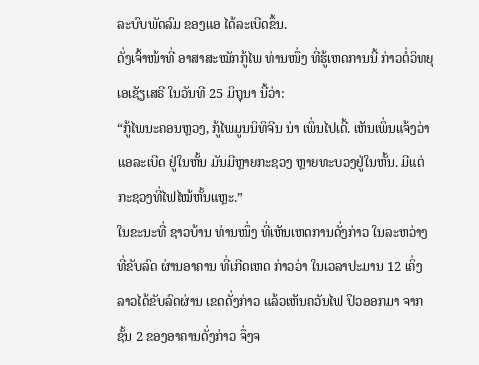ລະບົບພັດລົມ ຂອງແອ ໄດ້ລະເບີດຂຶ້ນ.
ດັ່ງເຈົ້າໜ້າທີ່ ອາສາສະໝັກກູ້ໄພ ທ່ານໜຶ່ງ ທີ່ຮູ້ເຫດການນີ້ ກ່າວຕໍ່ວິທຍຸເອເຊັຽເສຣີ ໃນວັນທີ 25 ມິຖຸນາ ນີ້ວ່າ:
“ກູ້ໄພນະຄອນຫຼວງ, ກູ້ໄພມູນນິທິຈີນ ນ່າ ເພິ່ນໄປເດີ້. ເຫັນເພິ່ນແຈ້ງວ່າ ແອລະເບີດ ຢູ່ໃນຫັ້ນ ມັນມີຫຼາຍກະຊວງ ຫຼາຍທະບວງຢູ່ໃນຫັ້ນ. ມີແຕ່ກະຊວງທີ່ໄຟໄໝ້ຫັ້ນແຫຼະ.”
ໃນຂະນະທີ່ ຊາວບ້ານ ທ່ານໜຶ່ງ ທີ່ເຫັນເຫດການດັ່ງກ່າວ ໃນລະຫວ່າງທີ່ຂັບລົດ ຜ່ານອາຄານ ທີ່ເກີດເຫດ ກ່າວວ່າ ໃນເວລາປະມານ 12 ເຄິ່ງ ລາວໄດ້ຂັບລົດຜ່ານ ເຂດດັ່ງກ່າວ ແລ້ວເຫັນຄວັນໄຟ ປິວອອກມາ ຈາກຊັ້ນ 2 ຂອງອາຄານດັ່ງກ່າວ ຈຶ່ງຈ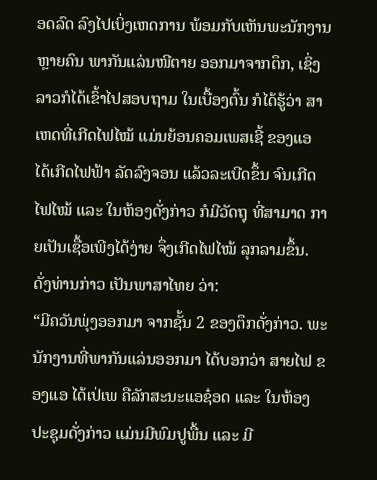ອດລົດ ລົງໄປເບິ່ງເຫດການ ພ້ອມກັບເຫັນພະນັກງານ ຫຼາຍຄົນ ພາກັນແລ່ນໜີຕາຍ ອອກມາຈາກຕຶກ, ເຊິ່ງລາວກໍໄດ້ເຂົ້າໄປສອບຖາມ ໃນເບື້ອງຕົ້ນ ກໍໄດ້ຮູ້ວ່າ ສາເຫດທີ່ເກີດໄຟໄໝ້ ແມ່ນຍ້ອນຄອມເພສເຊີ້ ຂອງແອ ໄດ້ເກີດໄຟຟ້າ ລັດລົງຈອນ ແລ້ວລະເບີດຂຶ້ນ ຈົນເກີດໄຟໄໝ້ ແລະ ໃນຫ້ອງດັ່ງກ່າວ ກໍມີວັດຖຸ ທີ່ສາມາດ ກາຍເປັນເຊື້ອເພີງໄດ້ງ່າຍ ຈຶ່ງເກີດໄຟໄໝ້ ລຸກລາມຂຶ້ນ.
ດັ່ງທ່ານກ່າວ ເປັນພາສາໄທຍ ວ່າ:
“ມີຄວັນພຸ່ງອອກມາ ຈາກຊັ້ນ 2 ຂອງຕຶກດັ່ງກ່າວ. ພະນັກງານທີ່ພາກັນແລ່ນອອກມາ ໄດ້ບອກວ່າ ສາຍໄຟ ຂອງແອ ໄດ້ເປ່ເພ ຄືລັກສະນະແອຊ໋ອດ ແລະ ໃນຫ້ອງປະຊຸມດັ່ງກ່າວ ແມ່ນມີພົມປູພື້ນ ແລະ ມີ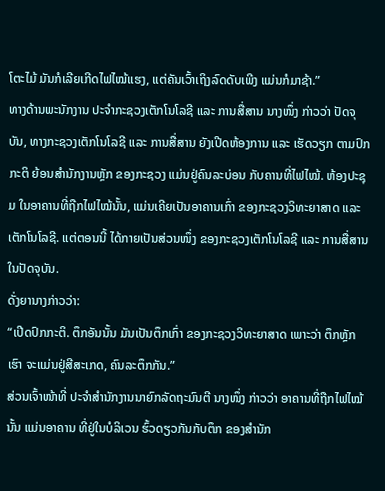ໂຕະໄມ້ ມັນກໍເລີຍເກີດໄຟໄໝ້ແຮງ, ແຕ່ຄັນເວົ້າເຖິງລົດດັບເພີງ ແມ່ນກໍມາຊ້າ.”
ທາງດ້ານພະນັກງານ ປະຈຳກະຊວງເຕັກໂນໂລຊີ ແລະ ການສື່ສານ ນາງໜຶ່ງ ກ່າວວ່າ ປັດຈຸບັນ, ທາງກະຊວງເຕັກໂນໂລຊີ ແລະ ການສື່ສານ ຍັງເປີດຫ້ອງການ ແລະ ເຮັດວຽກ ຕາມປົກກະຕິ ຍ້ອນສຳນັກງານຫຼັກ ຂອງກະຊວງ ແມ່ນຢູ່ຄົນລະບ່ອນ ກັບຄານທີ່ໄຟໄໝ້. ຫ້ອງປະຊຸມ ໃນອາຄານທີ່ຖືກໄຟໄໝ້ນັ້ນ, ແມ່ນເຄີຍເປັນອາຄານເກົ່າ ຂອງກະຊວງວິທະຍາສາດ ແລະ ເຕັກໂນໂລຊີ. ແຕ່ຕອນນີ້ ໄດ້ກາຍເປັນສ່ວນໜຶ່ງ ຂອງກະຊວງເຕັກໂນໂລຊີ ແລະ ການສື່ສານ ໃນປັດຈຸບັນ.
ດັ່ງຍານາງກ່າວວ່າ:
“ເປີດປົກກະຕິ. ຕຶກອັນນັ້ນ ມັນເປັນຕຶກເກົ່າ ຂອງກະຊວງວິທະຍາສາດ ເພາະວ່າ ຕຶກຫຼັກເຮົາ ຈະແມ່ນຢູ່ສີສະເກດ, ຄົນລະຕຶກກັນ.”
ສ່ວນເຈົ້າໜ້າທີ່ ປະຈຳສຳນັກງານນາຍົກລັດຖະມົນຕີ ນາງໜຶ່ງ ກ່າວວ່າ ອາຄານທີ່ຖືກໄຟໄໝ້ນັ້ນ ແມ່ນອາຄານ ທີ່ຢູ່ໃນບໍລິເວນ ຮົ້ວດຽວກັນກັບຕຶກ ຂອງສຳນັກ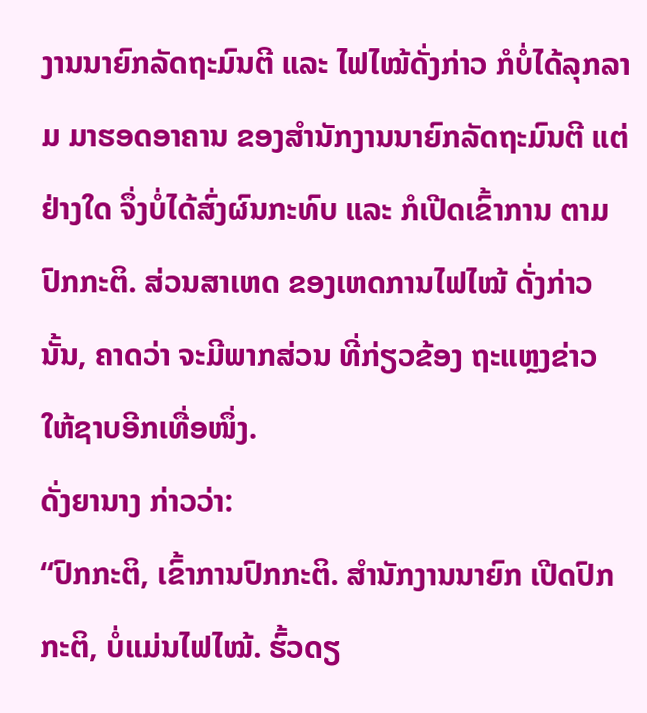ງານນາຍົກລັດຖະມົນຕີ ແລະ ໄຟໄໝ້ດັ່ງກ່າວ ກໍບໍ່ໄດ້ລຸກລາມ ມາຮອດອາຄານ ຂອງສຳນັກງານນາຍົກລັດຖະມົນຕີ ແຕ່ຢ່າງໃດ ຈຶ່ງບໍ່ໄດ້ສົ່ງຜົນກະທົບ ແລະ ກໍເປີດເຂົ້າການ ຕາມປົກກະຕິ. ສ່ວນສາເຫດ ຂອງເຫດການໄຟໄໝ້ ດັ່ງກ່າວນັ້ນ, ຄາດວ່າ ຈະມີພາກສ່ວນ ທີ່ກ່ຽວຂ້ອງ ຖະແຫຼງຂ່າວ ໃຫ້ຊາບອີກເທື່ອໜຶ່ງ.
ດັ່ງຍານາງ ກ່າວວ່າ:
“ປົກກະຕິ, ເຂົ້າການປົກກະຕິ. ສຳນັກງານນາຍົກ ເປີດປົກກະຕິ, ບໍ່ແມ່ນໄຟໄໝ້. ຮົ້ວດຽ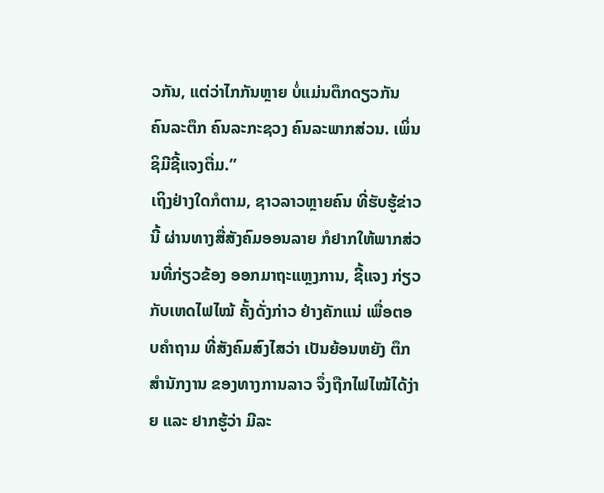ວກັນ, ແຕ່ວ່າໄກກັນຫຼາຍ ບໍ່ແມ່ນຕຶກດຽວກັນ ຄົນລະຕຶກ ຄົນລະກະຊວງ ຄົນລະພາກສ່ວນ. ເພິ່ນຊິມີຊີ້ແຈງຕື່ມ.”
ເຖິງຢ່າງໃດກໍຕາມ, ຊາວລາວຫຼາຍຄົນ ທີ່ຮັບຮູ້ຂ່າວນີ້ ຜ່ານທາງສື່ສັງຄົມອອນລາຍ ກໍຢາກໃຫ້ພາກສ່ວນທີ່ກ່ຽວຂ້ອງ ອອກມາຖະແຫຼງການ, ຊີ້ແຈງ ກ່ຽວກັບເຫດໄຟໄໝ້ ຄັ້ງດັ່ງກ່າວ ຢ່າງຄັກແນ່ ເພື່ອຕອບຄຳຖາມ ທີ່ສັງຄົມສົງໄສວ່າ ເປັນຍ້ອນຫຍັງ ຕຶກສຳນັກງານ ຂອງທາງການລາວ ຈຶ່ງຖືກໄຟໄໝ້ໄດ້ງ່າຍ ແລະ ຢາກຮູ້ວ່າ ມີລະ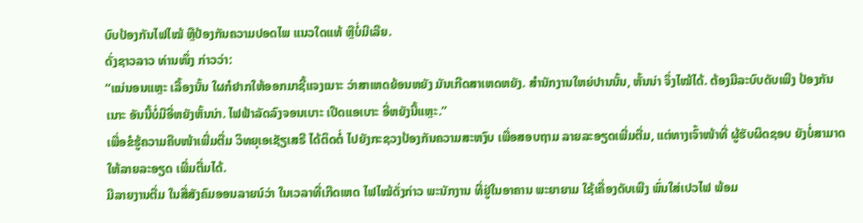ບົບປ້ອງກັນໄຟໄໝ້ ຫຼືປ້ອງກັນຄວາມປອດໄພ ແນວໃດແທ້ ຫຼືບໍ່ມີເລີຍ.
ດັ່ງຊາວລາວ ທ່ານໜຶ່ງ ກ່າວວ່າ:
“ແນ່ນອນແຫຼະ ເລື້ອງນັ້ນ ໃຜກໍຢາກໃຫ້ອອກມາຊີ້ແຈງເນາະ ວ່າສາເຫດຍ້ອນຫຍັງ ມັນເກີດສາເຫດຫຍັງ. ສຳນັກງານໃຫຍ່ປານນັ້ນ, ຫັ້ນນ່າ ຈຶ່ງໄໝ້ໄດ້. ຕ້ອງມີລະບົບດັບເພີງ ປ້ອງກັນເນາະ ອັນນີ້ບໍ່ມີອີ່ຫຍັງຫັ້ນນ່າ. ໄຟຟ້າລັດລົງຈອນເບາະ ເປີດແອເບາະ ອີ່ຫຍັງນີ້ແຫຼະ.”
ເພື່ອຂໍຮູ້ຄວາມຄືບໜ້າເພີ່ມຕື່ມ ວິທຍຸເອເຊັຽເສຣີ ໄດ້ຕິດຕໍ່ ໄປຍັງກະຊວງປ້ອງກັນຄວາມສະຫງົບ ເພື່ອສອບຖາມ ລາຍລະອຽດເພີ່ມຕື່ມ, ແຕ່ທາງເຈົ້າໜ້າທີ່ ຜູ້ຮັບຜິດຊອບ ຍັງບໍ່ສາມາດ ໃຫ້ລາຍລະອຽດ ເພີ່ມຕື່ມໄດ້.
ມີລາຍງານຕື່ມ ໃນສື່ສັງຄົມອອນລາຍນ໌ວ່າ ໃນເວລາທີ່ເກີດເຫດ ໄຟໄໝ້ດັ່ງກ່າວ ພະນັກງານ ທີ່ຢູ່ໃນອາຄານ ພະຍາຍາມ ໃຊ້ເຄື່ອງດັບເພີງ ພົ່ນໃສ່ເປວໄຟ ພ້ອມ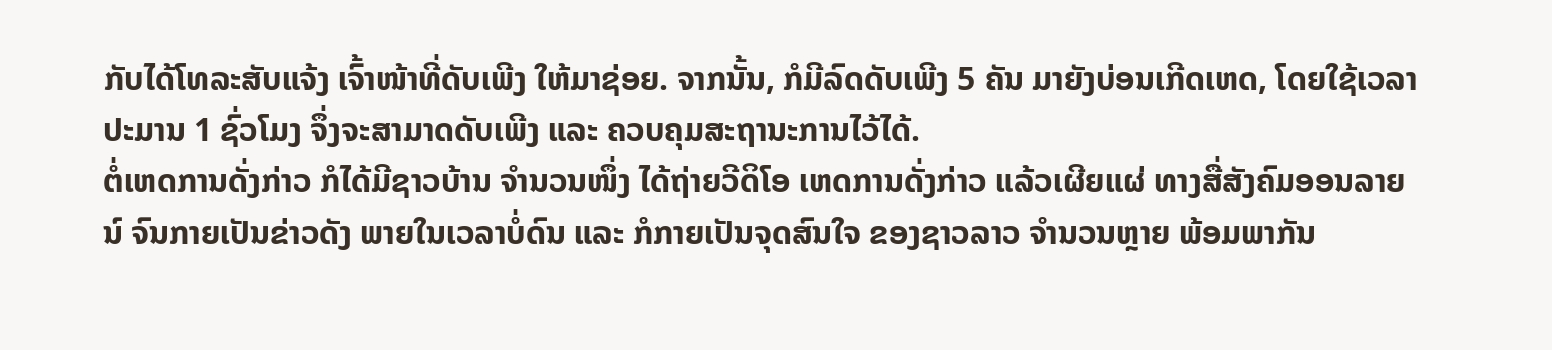ກັບໄດ້ໂທລະສັບແຈ້ງ ເຈົ້າໜ້າທີ່ດັບເພີງ ໃຫ້ມາຊ່ອຍ. ຈາກນັ້ນ, ກໍມີລົດດັບເພີງ 5 ຄັນ ມາຍັງບ່ອນເກີດເຫດ, ໂດຍໃຊ້ເວລາ ປະມານ 1 ຊົ່ວໂມງ ຈຶ່ງຈະສາມາດດັບເພີງ ແລະ ຄວບຄຸມສະຖານະການໄວ້ໄດ້.
ຕໍ່ເຫດການດັ່ງກ່າວ ກໍໄດ້ມີຊາວບ້ານ ຈຳນວນໜຶ່ງ ໄດ້ຖ່າຍວີດິໂອ ເຫດການດັ່ງກ່າວ ແລ້ວເຜີຍແຜ່ ທາງສື່ສັງຄົມອອນລາຍນ໌ ຈົນກາຍເປັນຂ່າວດັງ ພາຍໃນເວລາບໍ່ດົນ ແລະ ກໍກາຍເປັນຈຸດສົນໃຈ ຂອງຊາວລາວ ຈຳນວນຫຼາຍ ພ້ອມພາກັນ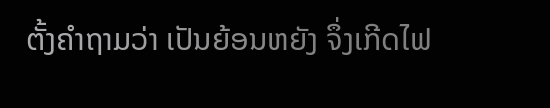ຕັ້ງຄຳຖາມວ່າ ເປັນຍ້ອນຫຍັງ ຈຶ່ງເກີດໄຟ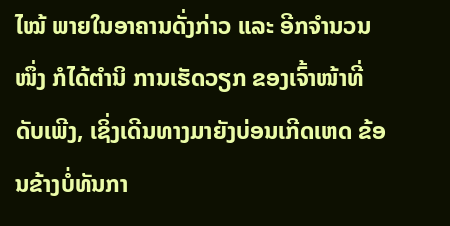ໄໝ້ ພາຍໃນອາຄານດັ່ງກ່າວ ແລະ ອີກຈຳນວນໜຶ່ງ ກໍໄດ້ຕຳນິ ການເຮັດວຽກ ຂອງເຈົ້າໜ້າທີ່ດັບເພີງ, ເຊິ່ງເດີນທາງມາຍັງບ່ອນເກີດເຫດ ຂ້ອນຂ້າງບໍ່ທັນກາ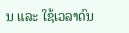ນ ແລະ ໃຊ້ເວລາດົນ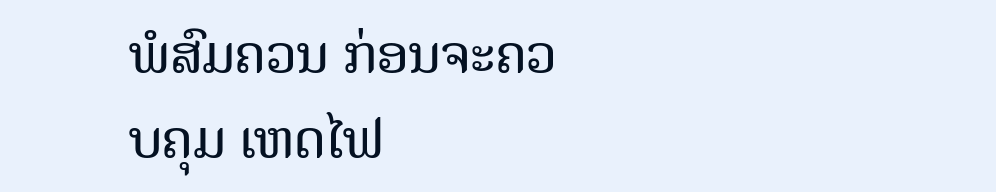ພໍສົມຄວນ ກ່ອນຈະຄວບຄຸມ ເຫດໄຟ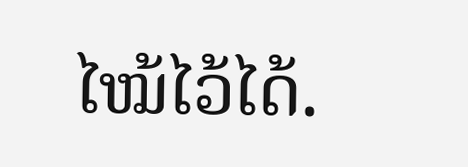ໄໝ້ໄວ້ໄດ້.